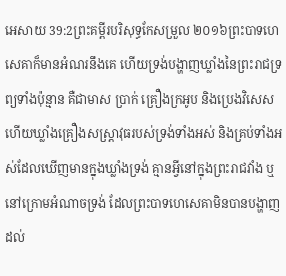អេសាយ 39:2ព្រះគម្ពីរបរិសុទ្ធកែសម្រួល ២០១៦ព្រះបាទហេសេគាក៏មានអំណរនឹងគេ ហើយទ្រង់បង្ហាញឃ្លាំងនៃព្រះរាជទ្រព្យទាំងប៉ុន្មាន គឺជាមាស ប្រាក់ គ្រឿងក្រអូប និងប្រេងវិសេស ហើយឃ្លាំងគ្រឿងសស្ត្រាវុធរបស់ទ្រង់ទាំងអស់ និងគ្រប់ទាំងអស់ដែលឃើញមានក្នុងឃ្លាំងទ្រង់ គ្មានអ្វីនៅក្នុងព្រះរាជវាំង ឬនៅក្រោមអំណាចទ្រង់ ដែលព្រះបាទហេសេគាមិនបានបង្ហាញដល់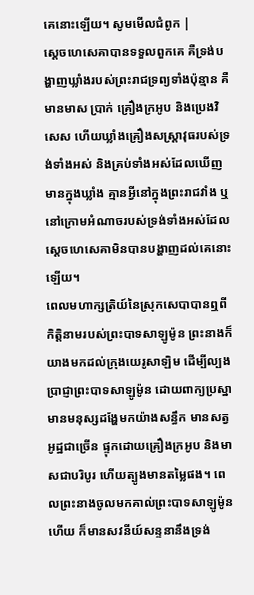គេនោះឡើយ។ សូមមើលជំពូក |
ស្ដេចហេសេគាបានទទួលពួកគេ គឺទ្រង់បង្ហាញឃ្លាំងរបស់ព្រះរាជទ្រព្យទាំងប៉ុន្មាន គឺមានមាស ប្រាក់ គ្រឿងក្រអូប និងប្រេងវិសេស ហើយឃ្លាំងគ្រឿងសស្ត្រាវុធរបស់ទ្រង់ទាំងអស់ និងគ្រប់ទាំងអស់ដែលឃើញមានក្នុងឃ្លាំង គ្មានអ្វីនៅក្នុងព្រះរាជវាំង ឬនៅក្រោមអំណាចរបស់ទ្រង់ទាំងអស់ដែលស្ដេចហេសេគាមិនបានបង្ហាញដល់គេនោះឡើយ។
ពេលមហាក្សត្រិយ៍នៃស្រុកសេបាបានឮពីកិត្តិនាមរបស់ព្រះបាទសាឡូម៉ូន ព្រះនាងក៏យាងមកដល់ក្រុងយេរូសាឡិម ដើម្បីល្បងប្រាជ្ញាព្រះបាទសាឡូម៉ូន ដោយពាក្យប្រស្នា មានមនុស្សដង្ហែមកយ៉ាងសន្ធឹក មានសត្វអូដ្ឋជាច្រើន ផ្ទុកដោយគ្រឿងក្រអូប និងមាសជាបរិបូរ ហើយត្បូងមានតម្លៃផង។ ពេលព្រះនាងចូលមកគាល់ព្រះបាទសាឡូម៉ូនហើយ ក៏មានសវនីយ៍សន្ទនានឹងទ្រង់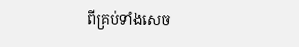ពីគ្រប់ទាំងសេច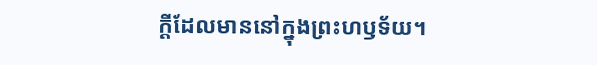ក្ដីដែលមាននៅក្នុងព្រះហឫទ័យ។